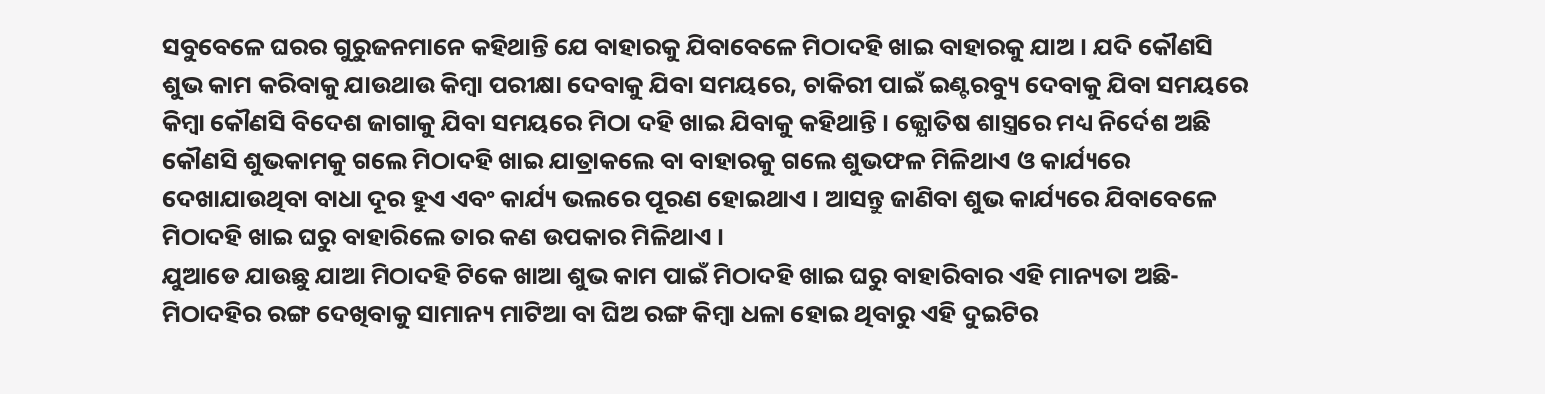ସବୁବେଳେ ଘରର ଗୁରୁଜନମାନେ କହିଥାନ୍ତି ଯେ ବାହାରକୁ ଯିବାବେଳେ ମିଠାଦହି ଖାଇ ବାହାରକୁ ଯାଅ । ଯଦି କୌଣସି ଶୁଭ କାମ କରିବାକୁ ଯାଉଥାଉ କିମ୍ବା ପରୀକ୍ଷା ଦେବାକୁ ଯିବା ସମୟରେ, ଚାକିରୀ ପାଇଁ ଇଣ୍ଟରବ୍ୟୁ ଦେବାକୁ ଯିବା ସମୟରେ କିମ୍ବା କୌଣସି ବିଦେଶ ଜାଗାକୁ ଯିବା ସମୟରେ ମିଠା ଦହି ଖାଇ ଯିବାକୁ କହିଥାନ୍ତି । ଜ୍ଯୋତିଷ ଶାସ୍ତ୍ରରେ ମଧ୍ୟ ନିର୍ଦେଶ ଅଛି କୌଣସି ଶୁଭକାମକୁ ଗଲେ ମିଠାଦହି ଖାଇ ଯାତ୍ରାକଲେ ବା ବାହାରକୁ ଗଲେ ଶୁଭଫଳ ମିଳିଥାଏ ଓ କାର୍ଯ୍ୟରେ ଦେଖାଯାଉଥିବା ବାଧା ଦୂର ହୁଏ ଏବଂ କାର୍ଯ୍ୟ ଭଲରେ ପୂରଣ ହୋଇଥାଏ । ଆସନ୍ତୁ ଜାଣିବା ଶୁଭ କାର୍ଯ୍ୟରେ ଯିବାବେଳେ ମିଠାଦହି ଖାଇ ଘରୁ ବାହାରିଲେ ତାର କଣ ଉପକାର ମିଳିଥାଏ ।
ଯୁଆଡେ ଯାଉଛୁ ଯାଆ ମିଠାଦହି ଟିକେ ଖାଆ ଶୁଭ କାମ ପାଇଁ ମିଠାଦହି ଖାଇ ଘରୁ ବାହାରିବାର ଏହି ମାନ୍ୟତା ଅଛି-
ମିଠାଦହିର ରଙ୍ଗ ଦେଖିବାକୁ ସାମାନ୍ୟ ମାଟିଆ ବା ଘିଅ ରଙ୍ଗ କିମ୍ବା ଧଳା ହୋଇ ଥିବାରୁ ଏହି ଦୁଇଟିର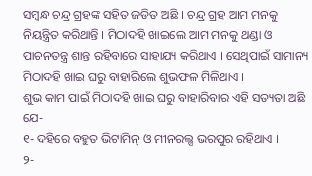ସମ୍ବନ୍ଧ ଚନ୍ଦ୍ର ଗ୍ରହଙ୍କ ସହିତ ଜଡିତ ଅଛି । ଚନ୍ଦ୍ର ଗ୍ରହ ଆମ ମନକୁ ନିୟନ୍ତ୍ରିତ କରିଥାନ୍ତି । ମିଠାଦହି ଖାଇଲେ ଆମ ମନକୁ ଥଣ୍ଡା ଓ ପାଚନତନ୍ତ୍ର ଶାନ୍ତ ରହିବାରେ ସାହାଯ୍ୟ କରିଥାଏ । ସେଥିପାଇଁ ସାମାନ୍ୟ ମିଠାଦହି ଖାଇ ଘରୁ ବାହାରିଲେ ଶୁଭଫଳ ମିଳିଥାଏ ।
ଶୁଭ କାମ ପାଇଁ ମିଠାଦହି ଖାଇ ଘରୁ ବାହାରିବାର ଏହି ସତ୍ୟତା ଅଛି ଯେ-
୧- ଦହିରେ ବହୁତ ଭିଟାମିନ୍ ଓ ମୀନରଲ୍ସ ଭରପୁର ରହିଥାଏ ।
୨-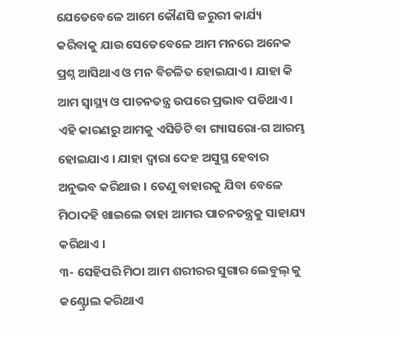ଯେତେବେଳେ ଆମେ କୌଣସି ଜରୁରୀ କାର୍ଯ୍ୟ କରିବାକୁ ଯାଉ ସେତେବେଳେ ଆମ ମନରେ ଅନେକ ପ୍ରଶ୍ନ ଆସିଥାଏ ଓ ମନ ବିଚଳିତ ହୋଇଯାଏ । ଯାହା କି ଆମ ସ୍ୱାସ୍ଥ୍ୟ ଓ ପାଚନତନ୍ତ୍ର ଉପରେ ପ୍ରଭାବ ପଡିଥାଏ । ଏହି କାରଣରୁ ଆମକୁ ଏସିଡିଟି ବା ଗ୍ୟାସରୋ-ଗ ଆରମ୍ଭ ହୋଇଯାଏ । ଯାହା ଦ୍ଵାରା ଦେହ ଅସୁସ୍ଥ ହେବାର ଅନୁଭବ କରିଥାଉ । ତେଣୁ ବାହାରକୁ ଯିବା ବେଳେ ମିଠାଦହି ଖାଇଲେ ତାହା ଆମର ପାଚନତନ୍ତ୍ରକୁ ସାହାଯ୍ୟ କରିଥାଏ ।
୩- ସେହିପରି ମିଠା ଆମ ଶରୀରର ସୁଗାର ଲେବୁଲ୍ କୁ କଣ୍ଟ୍ରୋଲ କରିଥାଏ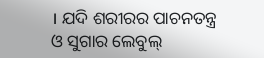। ଯଦି ଶରୀରର ପାଚନତନ୍ତ୍ର ଓ ସୁଗାର ଲେବୁଲ୍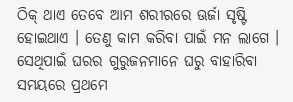ଠିକ୍ ଥାଏ ତେବେ ଆମ ଶରୀରରେ ଊର୍ଜା ସୃଷ୍ଟି ହୋଇଥାଏ । ତେଣୁ କାମ କରିବା ପାଇଁ ମନ ଲାଗେ । ସେଥିପାଇଁ ଘରର ଗୁରୁଜନମାନେ ଘରୁ ବାହାରିବା ସମୟରେ ପ୍ରଥମେ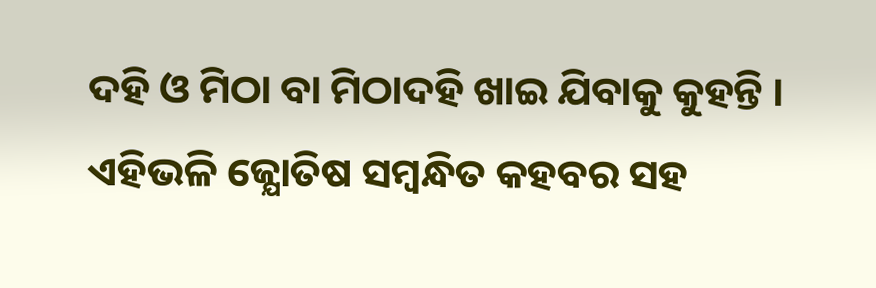ଦହି ଓ ମିଠା ବା ମିଠାଦହି ଖାଇ ଯିବାକୁ କୁହନ୍ତି ।
ଏହିଭଳି ଜ୍ଯୋତିଷ ସମ୍ବନ୍ଧିତ କହବର ସହ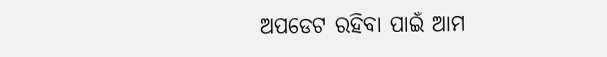ଅପଡେଟ ରହିବା ପାଇଁ ଆମ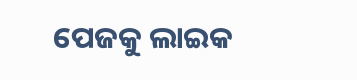ପେଜକୁ ଲାଇକ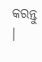କରନ୍ତୁ ।